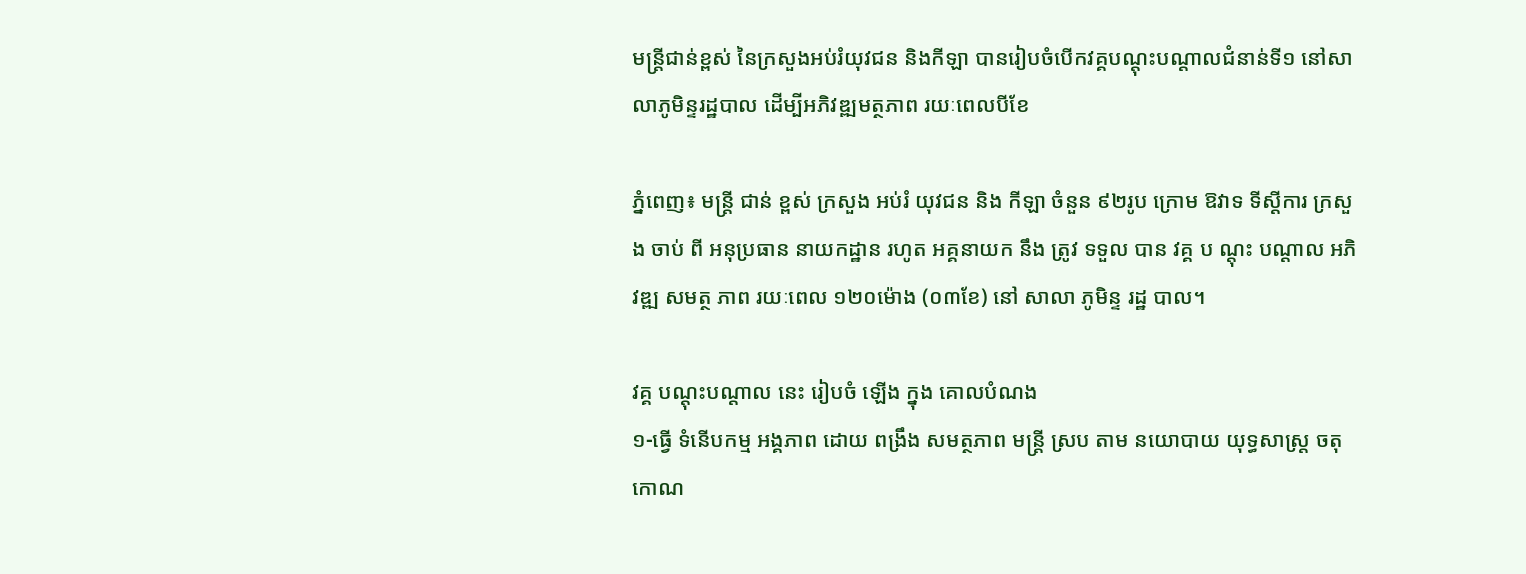មន្ត្រីជាន់ខ្ពស់ នៃក្រសួងអប់រំយុវជន និងកីឡា បានរៀបចំបើកវគ្គបណ្តុះបណ្តាលជំនាន់ទី១ នៅសាលាភូមិន្ទរដ្ឋបាល ដើម្បីអភិវឌ្ឍមត្ថភាព រយៈពេលបីខែ

ភ្នំពេញ៖ មន្ត្រី ជាន់ ខ្ពស់ ក្រសួង អប់រំ យុវជន និង កីឡា ចំនួន ៩២រូប ក្រោម ឱវាទ ទីស្ដីការ ក្រសួង ចាប់ ពី អនុប្រធាន នាយកដ្ឋាន រហូត អគ្គនាយក នឹង ត្រូវ ទទួល បាន វគ្គ ប ណ្តុះ បណ្ដាល អភិវឌ្ឍ សមត្ថ ភាព រយៈពេល ១២០ម៉ោង (០៣ខែ) នៅ សាលា ភូមិន្ទ រដ្ឋ បាល។

វគ្គ បណ្តុះបណ្តាល នេះ រៀបចំ ឡើង ក្នុង គោលបំណង
១-ធ្វើ ទំនើបកម្ម អង្គភាព ដោយ ពង្រឹង សមត្ថភាព មន្ត្រី ស្រប តាម នយោបាយ យុទ្ធសាស្ត្រ ចតុកោណ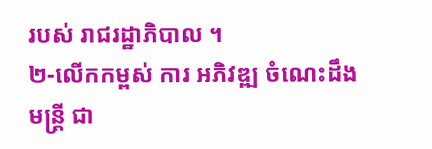របស់ រាជរដ្ឋាភិបាល ។
២-លើកកម្ពស់ ការ អភិវឌ្ឍ ចំណេះដឹង មន្ត្រី ជា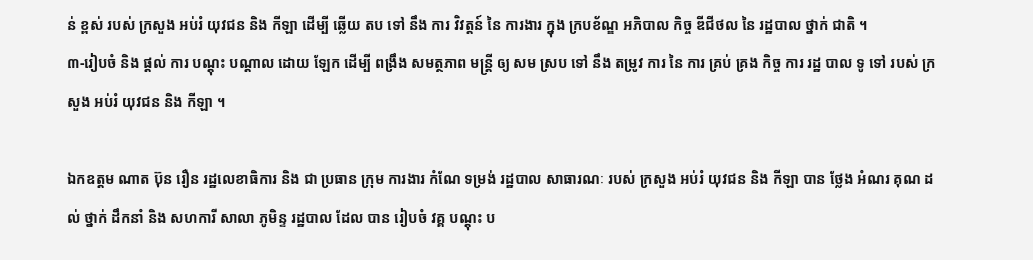ន់ ខ្ពស់ របស់ ក្រសួង អប់រំ យុវជន និង កីឡា ដើម្បី ឆ្លើយ តប ទៅ នឹង ការ វិវត្តន៍ នៃ ការងារ ក្នុង ក្របខ័ណ្ឌ អភិបាល កិច្ច ឌីជីថល នៃ រដ្ឋបាល ថ្នាក់ ជាតិ ។
៣-រៀបចំ និង ផ្ដល់ ការ បណ្ដុះ បណ្ដាល ដោយ ឡែក ដើម្បី ពង្រឹង សមត្ថភាព មន្ត្រី ឲ្យ សម ស្រប ទៅ នឹង តម្រូវ ការ នៃ ការ គ្រប់ គ្រង កិច្ច ការ រដ្ឋ បាល ទូ ទៅ របស់ ក្រសួង អប់រំ យុវជន និង កីឡា ។

ឯកឧត្ដម ណាត ប៊ុន រឿន រដ្ឋលេខាធិការ និង ជា ប្រធាន ក្រុម ការងារ កំណែ ទម្រង់ រដ្ឋបាល សាធារណៈ របស់ ក្រសួង អប់រំ យុវជន និង កីឡា បាន ថ្លែង អំណរ គុណ ដល់ ថ្នាក់ ដឹកនាំ និង សហការី សាលា ភូមិន្ទ រដ្ឋបាល ដែល បាន រៀបចំ វគ្គ បណ្តុះ ប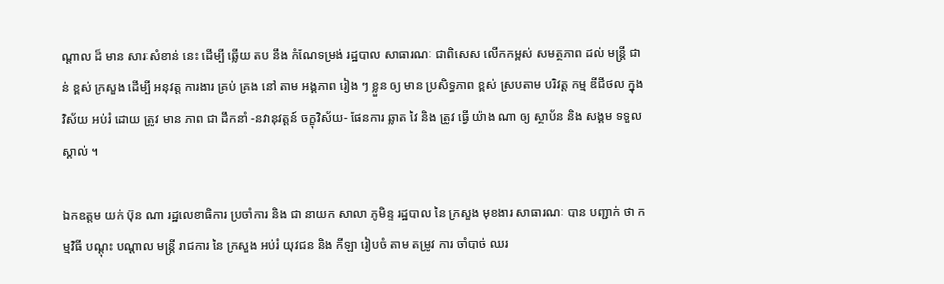ណ្តាល ដ៏ មាន សារៈសំខាន់ នេះ ដើម្បី ឆ្លើយ តប នឹង កំណែទម្រង់ រដ្ឋបាល សាធារណៈ ជាពិសេស លើកកម្ពស់ សមត្ថភាព ដល់ មន្ត្រី ជាន់ ខ្ពស់ ក្រសួង ដើម្បី អនុវត្ត ការងារ គ្រប់ គ្រង នៅ តាម អង្គភាព រៀង ៗ ខ្លួន ឲ្យ មាន ប្រសិទ្ធភាព ខ្ពស់ ស្របតាម បរិវត្ត កម្ម ឌីជីថល ក្នុង វិស័យ អប់រំ ដោយ ត្រូវ មាន ភាព ជា ដឹកនាំ -នវានុវត្តន៍ ចក្ខុវិស័យ- ផែនការ ឆ្លាត វៃ និង ត្រូវ ធ្វើ យ៉ាង ណា ឲ្យ ស្ថាប័ន និង សង្គម ទទួល ស្គាល់ ។

ឯកឧត្ដម យក់ ប៊ុន ណា រដ្ឋលេខាធិការ ប្រចាំការ និង ជា នាយក សាលា ភូមិន្ទ រដ្ឋបាល នៃ ក្រសួង មុខងារ សាធារណៈ បាន បញ្ជាក់ ថា កម្មវិធី បណ្តុះ បណ្តាល មន្ត្រី រាជការ នៃ ក្រសួង អប់រំ យុវជន និង កីឡា រៀបចំ តាម តម្រូវ ការ ចាំបាច់ ឈរ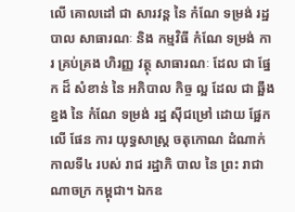លើ គោលដៅ ជា សារវន្ត នៃ កំណែ ទម្រង់ រដ្ឋបាល សាធារណៈ និង កម្មវិធី កំណែ ទម្រង់ ការ គ្រប់គ្រង ហិរញ្ញ វត្ថុ សាធារណៈ ដែល ជា ផ្នែក ដ៏ សំខាន់ នៃ អភិបាល កិច្ច ល្អ ដែល ជា ឆ្អឹងខ្នង នៃ កំណែ ទម្រង់ រដ្ឋ ស៊ីជម្រៅ ដោយ ផ្អែក លើ ផែន ការ យុទ្ធសាស្ត្រ ចតុកោណ ដំណាក់កាលទី៤ របស់ រាជ រដ្ឋាភិ បាល នៃ ព្រះ រាជាណាចក្រ កម្ពុជា។ ឯកឧ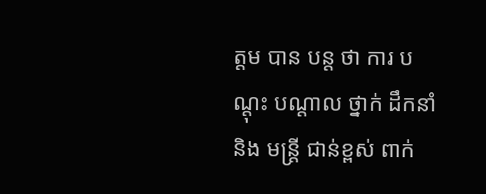ត្ដម បាន បន្ត ថា ការ បណ្តុះ បណ្តាល ថ្នាក់ ដឹកនាំ និង មន្ត្រី ជាន់ខ្ពស់ ពាក់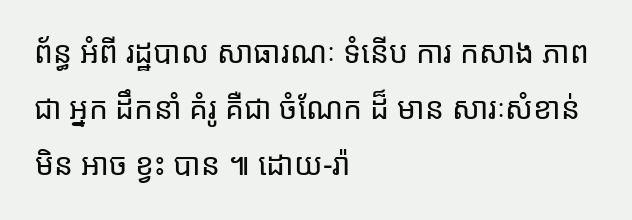ព័ន្ធ អំពី រដ្ឋបាល សាធារណៈ ទំនើប ការ កសាង ភាព ជា អ្នក ដឹកនាំ គំរូ គឺជា ចំណែក ដ៏ មាន សារៈសំខាន់ មិន អាច ខ្វះ បាន ៕ ដោយ-រ៉ា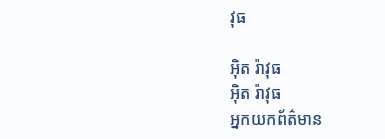វុធ

អ៊ិត រ៉ាវុធ
អ៊ិត រ៉ាវុធ
អ្នកយកព័ត៌មាន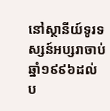នៅស្ថានីយ៍ទូរទស្សន៍អប្សរាចាប់ឆ្នាំ១៩៩៦ដល់ប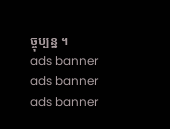ច្ចុប្បន្ន ។
ads banner
ads banner
ads banner